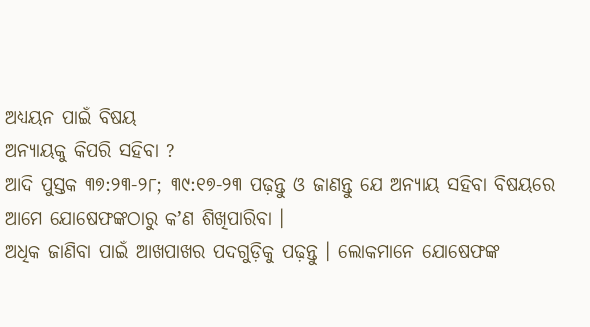ଅଧ୍ୟୟନ ପାଇଁ ବିଷୟ
ଅନ୍ୟାୟକୁ କିପରି ସହିବା ?
ଆଦି ପୁସ୍ତକ ୩୭:୨୩-୨୮; ୩୯:୧୭-୨୩ ପଢ଼ନ୍ତୁ ଓ ଜାଣନ୍ତୁ ଯେ ଅନ୍ୟାୟ ସହିବା ବିଷୟରେ ଆମେ ଯୋଷେଫଙ୍କଠାରୁ କʼଣ ଶିଖିପାରିବା ।
ଅଧିକ ଜାଣିବା ପାଇଁ ଆଖପାଖର ପଦଗୁଡ଼ିକୁ ପଢ଼ନ୍ତୁ । ଲୋକମାନେ ଯୋଷେଫଙ୍କ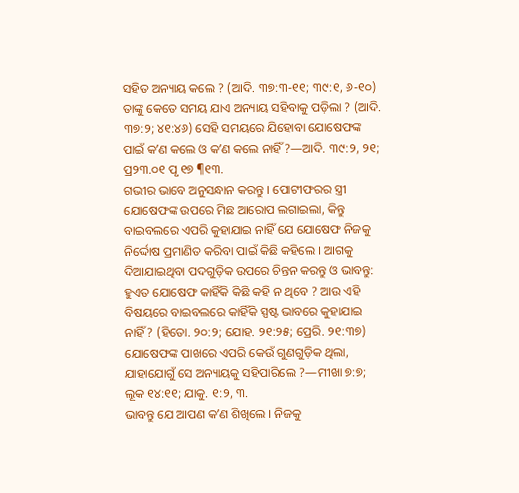ସହିତ ଅନ୍ୟାୟ କଲେ ? (ଆଦି. ୩୭:୩-୧୧; ୩୯:୧, ୬-୧୦) ତାଙ୍କୁ କେତେ ସମୟ ଯାଏ ଅନ୍ୟାୟ ସହିବାକୁ ପଡ଼ିଲା ? (ଆଦି. ୩୭:୨; ୪୧:୪୬) ସେହି ସମୟରେ ଯିହୋବା ଯୋଷେଫଙ୍କ ପାଇଁ କʼଣ କଲେ ଓ କʼଣ କଲେ ନାହିଁ ?—ଆଦି. ୩୯:୨, ୨୧; ପ୍ର୨୩.୦୧ ପୃ ୧୭ ¶୧୩.
ଗଭୀର ଭାବେ ଅନୁସନ୍ଧାନ କରନ୍ତୁ । ପୋଟୀଫରର ସ୍ତ୍ରୀ ଯୋଷେଫଙ୍କ ଉପରେ ମିଛ ଆରୋପ ଲଗାଇଲା, କିନ୍ତୁ ବାଇବଲରେ ଏପରି କୁହାଯାଇ ନାହିଁ ଯେ ଯୋଷେଫ ନିଜକୁ ନିର୍ଦ୍ଦୋଷ ପ୍ରମାଣିତ କରିବା ପାଇଁ କିଛି କହିଲେ । ଆଗକୁ ଦିଆଯାଇଥିବା ପଦଗୁଡ଼ିକ ଉପରେ ଚିନ୍ତନ କରନ୍ତୁ ଓ ଭାବନ୍ତୁ: ହୁଏତ ଯୋଷେଫ କାହିଁକି କିଛି କହି ନ ଥିବେ ? ଆଉ ଏହି ବିଷୟରେ ବାଇବଲରେ କାହିଁକି ସ୍ପଷ୍ଟ ଭାବରେ କୁହାଯାଇ ନାହିଁ ? (ହିତୋ. ୨୦:୨; ଯୋହ. ୨୧:୨୫; ପ୍ରେରି. ୨୧:୩୭) ଯୋଷେଫଙ୍କ ପାଖରେ ଏପରି କେଉଁ ଗୁଣଗୁଡ଼ିକ ଥିଲା, ଯାହାଯୋଗୁଁ ସେ ଅନ୍ୟାୟକୁ ସହିପାରିଲେ ?—ମୀଖା ୭:୭; ଲୂକ ୧୪:୧୧; ଯାକୁ. ୧:୨, ୩.
ଭାବନ୍ତୁ ଯେ ଆପଣ କʼଣ ଶିଖିଲେ । ନିଜକୁ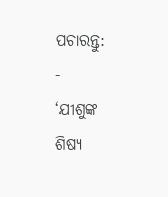ପଚାରନ୍ତୁ:
-
‘ଯୀଶୁଙ୍କ ଶିଷ୍ୟ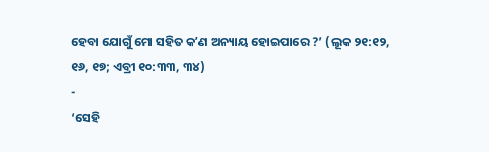ହେବା ଯୋଗୁଁ ମୋ ସହିତ କʼଣ ଅନ୍ୟାୟ ହୋଇପାରେ ?’ (ଲୂକ ୨୧:୧୨, ୧୬, ୧୭; ଏବ୍ରୀ ୧୦:୩୩, ୩୪)
-
‘ସେହି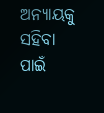ଅନ୍ୟାୟକୁ ସହିବା ପାଇଁ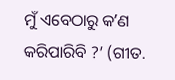ମୁଁ ଏବେଠାରୁ କʼଣ କରିପାରିବି ?’ (ଗୀତ.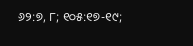୬୨:୭, ୮; ୧୦୫:୧୭-୧୯;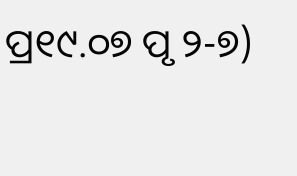ପ୍ର୧୯.୦୭ ପୃ ୨-୭)